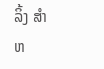ລິ້ງ ສຳຫ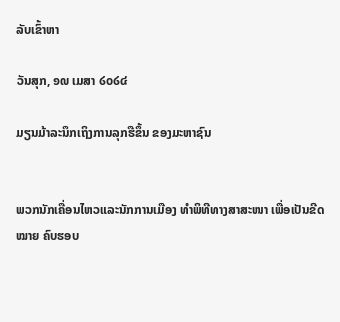ລັບເຂົ້າຫາ

ວັນສຸກ, ໑໙ ເມສາ ໒໐໒໔

ມຽນມ້າລະນຶກເຖິງການລຸກຮືຂຶ້ນ ຂອງມະຫາຊົນ


ພວກນັກເຄື່ອນໄຫວແລະນັກການເມືອງ ທໍາພິທີທາງສາສະໜາ ເພື່ອເປັນຂີດໝາຍ ຄົບຮອບ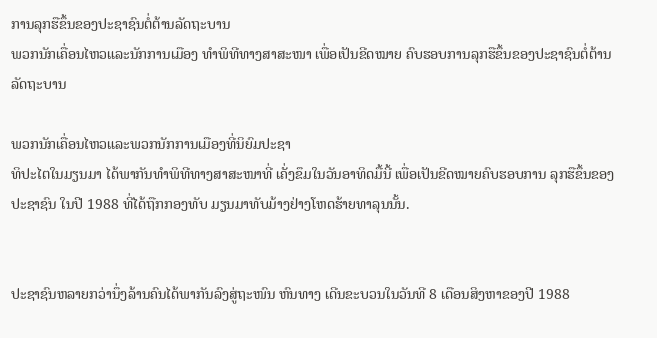ການລຸກຮືຂຶ້ນຂອງປະຊາຊົນຕໍ່ຕ້ານລັດຖະບານ
ພວກນັກເຄື່ອນໄຫວແລະນັກການເມືອງ ທໍາພິທີທາງສາສະໜາ ເພື່ອເປັນຂີດໝາຍ ຄົບຮອບການລຸກຮືຂຶ້ນຂອງປະຊາຊົນຕໍ່ຕ້ານລັດຖະບານ

ພວກນັກເຄື່ອນໄຫວແລະພວກນັກການເມືອງທີ່ນິຍົມປະຊາ
ທິປະໄຕໃນມຽນມາ ໄດ້ພາກັນທໍາພິທີທາງສາສະໜາທີ່ ເຄັ່ງຂຶມໃນວັນອາທິດມື້ນີ້ ເພື່ອເປັນຂີດໝາຍຄົບຮອບການ ລຸກຮືຂຶ້ນຂອງປະຊາຊົນ ໃນປີ 1988 ທີ່ໄດ້ຖືກກອງທັບ ມຽນມາທັບມ້າງຢ່າງໂຫດຮ້າຍທາລຸນນັ້ນ.


ປະຊາຊົນຫລາຍກວ່ານຶ່ງລ້ານຄົນໄດ້ພາກັນລົງສູ່ຖະໜົນ ຫົນທາງ ເດີນຂະບວນໃນວັນທີ 8 ເດືອນສິງຫາຂອງປີ 1988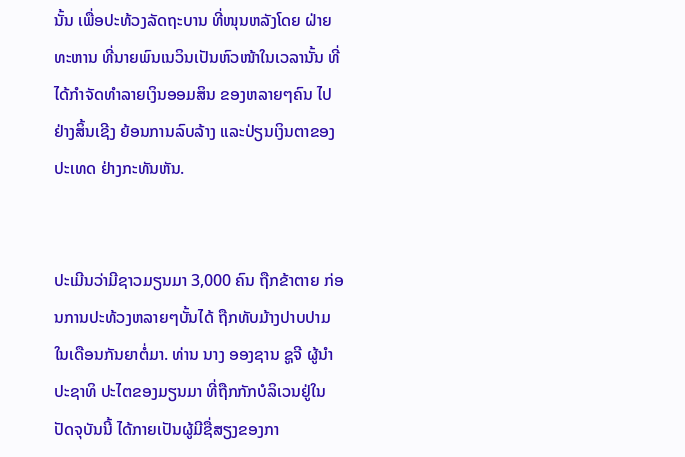ນັ້ນ ເພື່ອປະທ້ວງລັດຖະບານ ທີ່ໜຸນຫລັງໂດຍ ຝ່າຍທະຫານ ທີ່ນາຍພົນເນວິນເປັນຫົວໜ້າໃນເວລານັ້ນ ທີ່ໄດ້ກຳຈັດທໍາລາຍເງິນອອມສິນ ຂອງຫລາຍໆຄົນ ໄປຢ່າງສິ້ນເຊີງ ຍ້ອນການລົບລ້າງ ແລະປ່ຽນເງິນຕາຂອງປະເທດ ຢ່າງກະທັນຫັນ.


ປະເມີນວ່າມີຊາວມຽນມາ 3,000 ຄົນ ຖືກຂ້າຕາຍ ກ່ອນການປະທ້ວງຫລາຍໆບັ້ນໄດ້ ຖືກທັບມ້າງປາບປາມໃນເດືອນກັນຍາຕໍ່ມາ. ທ່ານ ນາງ ອອງຊານ ຊູຈີ ຜູ້ນໍາປະຊາທິ ປະໄຕຂອງມຽນມາ ທີ່ຖືກກັກບໍລິເວນຢູ່ໃນປັດຈຸບັນນີ້ ໄດ້ກາຍເປັນຜູ້ມີຊື່ສຽງຂອງກາ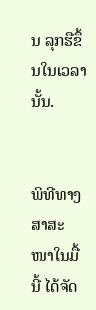ນ ລຸກຮືຂຶ້ນໃນເວລານັ້ນ.


ພິທີທາງສາສະໜາໃນມື້ນີ້ ໄດ້ຈັດ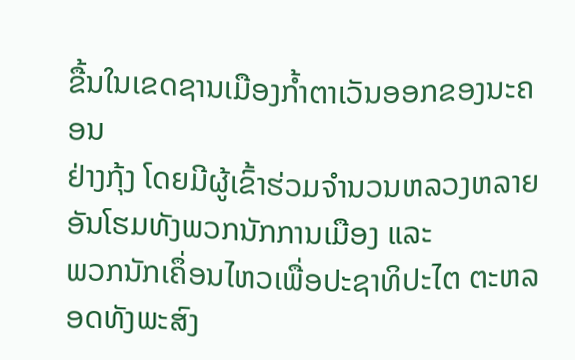ຂື້ນໃນເຂດຊານເມືອງກໍ້າຕາເວັນອອກຂອງນະຄອນ
ຢ່າງກຸ້ງ ໂດຍມີຜູ້ເຂົ້າຮ່ວມຈໍານວນຫລວງຫລາຍ ອັນໂຮມທັງພວກນັກການເມືອງ ແລະ
ພວກນັກເຄຶ່ອນໄຫວເພື່ອປະຊາທິປະໄຕ ຕະຫລອດທັງພະສົງ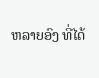ຫລາຍອົງ ທີ່ໄດ້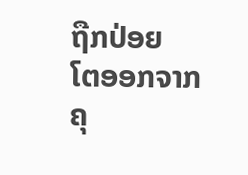ຖືກປ່ອຍ
ໂຕອອກຈາກຄຸ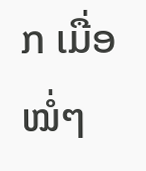ກ ເມື່ອໝໍ່ໆ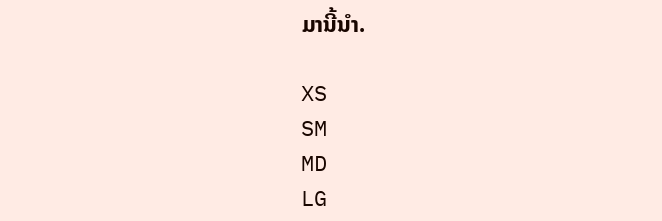ມານີ້ນໍາ.

XS
SM
MD
LG